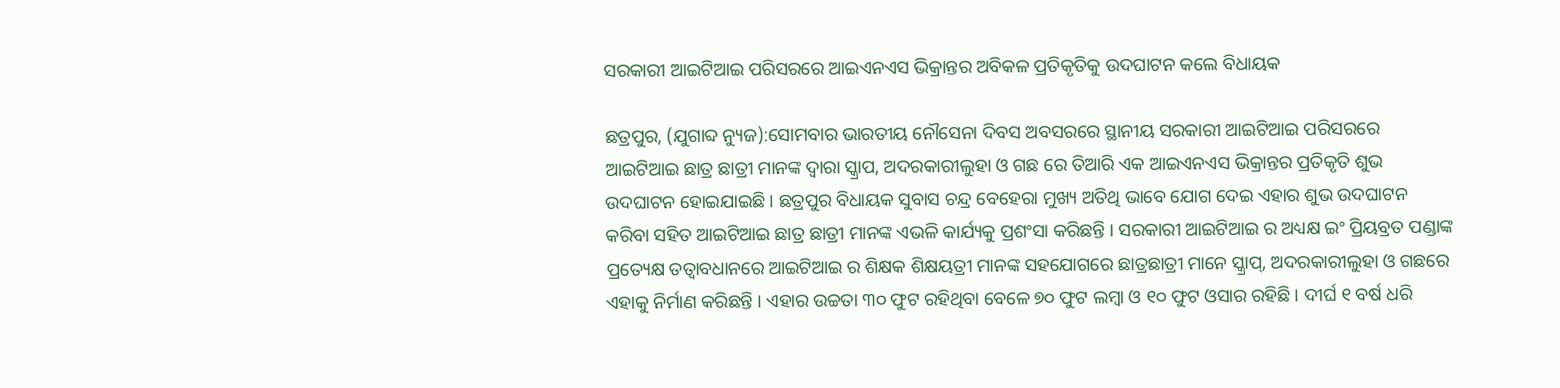ସରକାରୀ ଆଇଟିଆଇ ପରିସରରେ ଆଇଏନଏସ ଭିକ୍ରାନ୍ତର ଅବିକଳ ପ୍ରତିକୃତିକୁ ଉଦଘାଟନ କଲେ ବିଧାୟକ

ଛତ୍ରପୁର, (ଯୁଗାବ୍ଦ ନ୍ୟୁଜ):ସୋମବାର ଭାରତୀୟ ନୌସେନା ଦିବସ ଅବସରରେ ସ୍ଥାନୀୟ ସରକାରୀ ଆଇଟିଆଇ ପରିସରରେ ଆଇଟିଆଇ ଛାତ୍ର ଛାତ୍ରୀ ମାନଙ୍କ ଦ୍ୱାରା ସ୍କ୍ରାପ, ଅଦରକାରୀଲୁହା ଓ ଗଛ ରେ ତିଆରି ଏକ ଆଇଏନଏସ ଭିକ୍ରାନ୍ତର ପ୍ରତିକୃତି ଶୁଭ ଉଦଘାଟନ ହୋଇଯାଇଛି । ଛତ୍ରପୁର ବିଧାୟକ ସୁବାସ ଚନ୍ଦ୍ର ବେହେରା ମୁଖ୍ୟ ଅତିଥି ଭାବେ ଯୋଗ ଦେଇ ଏହାର ଶୁଭ ଉଦଘାଟନ କରିବା ସହିତ ଆଇଟିଆଇ ଛାତ୍ର ଛାତ୍ରୀ ମାନଙ୍କ ଏଭଳି କାର୍ଯ୍ୟକୁ ପ୍ରଶଂସା କରିଛନ୍ତି । ସରକାରୀ ଆଇଟିଆଇ ର ଅଧ୍ୟକ୍ଷ ଇଂ ପ୍ରିୟବ୍ରତ ପଣ୍ଡାଙ୍କ ପ୍ରତ୍ୟେକ୍ଷ ତତ୍ୱାବଧାନରେ ଆଇଟିଆଇ ର ଶିକ୍ଷକ ଶିକ୍ଷୟତ୍ରୀ ମାନଙ୍କ ସହଯୋଗରେ ଛାତ୍ରଛାତ୍ରୀ ମାନେ ସ୍କ୍ରାପ୍‌, ଅଦରକାରୀଲୁହା ଓ ଗଛରେ ଏହାକୁ ନିର୍ମାଣ କରିଛନ୍ତି । ଏହାର ଉଚ୍ଚତା ୩୦ ଫୁଟ ରହିଥିବା ବେଳେ ୭୦ ଫୁଟ ଲମ୍ବା ଓ ୧୦ ଫୁଟ ଓସାର ରହିଛି । ଦୀର୍ଘ ୧ ବର୍ଷ ଧରି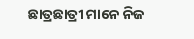ଛାତ୍ରଛାତ୍ରୀ ମାନେ ନିଜ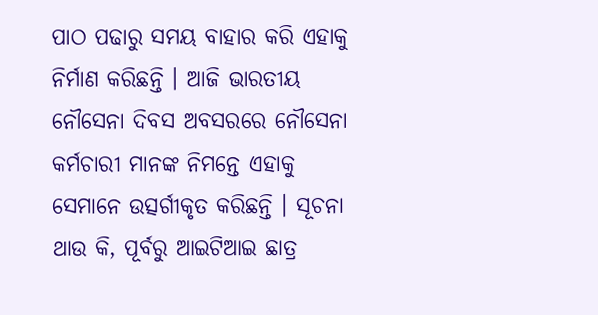ପାଠ ପଢାରୁ ସମୟ ବାହାର କରି ଏହାକୁ ନିର୍ମାଣ କରିଛନ୍ତି । ଆଜି ଭାରତୀୟ ନୌସେନା ଦିବସ ଅବସରରେ ନୌସେନା କର୍ମଚାରୀ ମାନଙ୍କ ନିମନ୍ତେ ଏହାକୁ ସେମାନେ ଉତ୍ସର୍ଗୀକୃତ କରିଛନ୍ତି । ସୂଚନା ଥାଉ କି, ପୂର୍ବରୁ ଆଇଟିଆଇ ଛାତ୍ର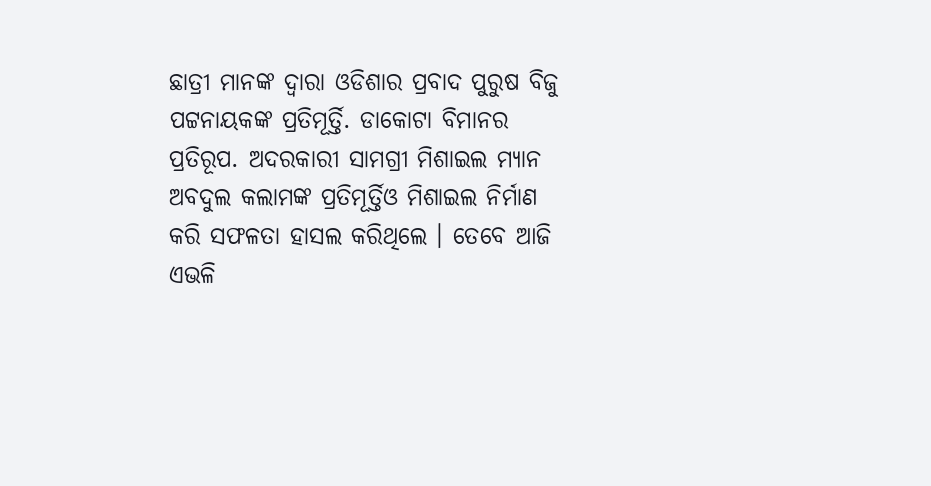ଛାତ୍ରୀ ମାନଙ୍କ ଦ୍ୱାରା ଓଡିଶାର ପ୍ରବାଦ ପୁରୁଷ ବିଜୁ ପଟ୍ଟନାୟକଙ୍କ ପ୍ରତିମୂର୍ତ୍ତି. ଡାକୋଟା ବିମାନର ପ୍ରତିରୂପ. ଅଦରକାରୀ ସାମଗ୍ରୀ ମିଶାଇଲ ମ୍ୟାନ ଅବଦୁଲ କଲାମଙ୍କ ପ୍ରତିମୂର୍ତ୍ତିଓ ମିଶାଇଲ ନିର୍ମାଣ କରି ସଫଳତା ହାସଲ କରିଥିଲେ । ତେବେ ଆଜି ଏଭଳି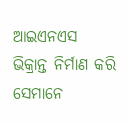ଆଇଏନଏସ ଭିକ୍ରାନ୍ତ ନିର୍ମାଣ କରି ସେମାନେ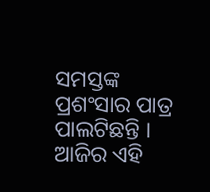ସମସ୍ତଙ୍କ ପ୍ରଶଂସାର ପାତ୍ର ପାଲଟିଛନ୍ତି । ଆଜିର ଏହି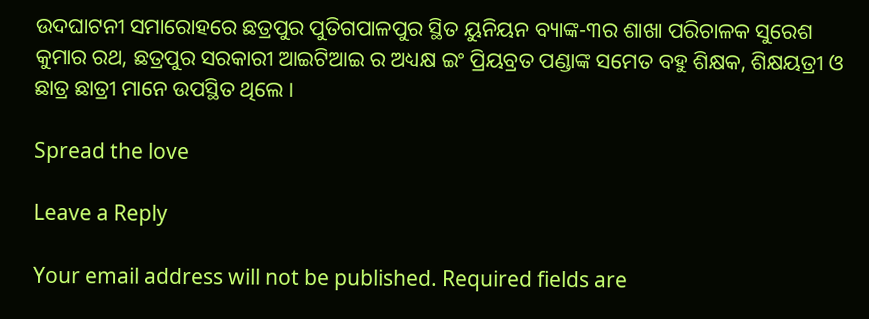ଉଦଘାଟନୀ ସମାରୋହରେ ଛତ୍ରପୁର ପୁତିଗପାଳପୁର ସ୍ଥିତ ୟୁନିୟନ ବ୍ୟାଙ୍କ-୩ର ଶାଖା ପରିଚାଳକ ସୁରେଶ କୁମାର ରଥ, ଛତ୍ରପୁର ସରକାରୀ ଆଇଟିଆଇ ର ଅଧ୍ୟକ୍ଷ ଇଂ ପ୍ରିୟବ୍ରତ ପଣ୍ଡାଙ୍କ ସମେତ ବହୁ ଶିକ୍ଷକ, ଶିକ୍ଷୟତ୍ରୀ ଓ ଛାତ୍ର ଛାତ୍ରୀ ମାନେ ଉପସ୍ଥିତ ଥିଲେ ।

Spread the love

Leave a Reply

Your email address will not be published. Required fields are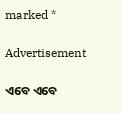marked *

Advertisement

ଏବେ ଏବେ